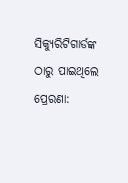ସିକ୍ୟୁରିଟିଗାର୍ଡଙ୍କ ଠାରୁ ପାଇଥିଲେ ପ୍ରେରଣା: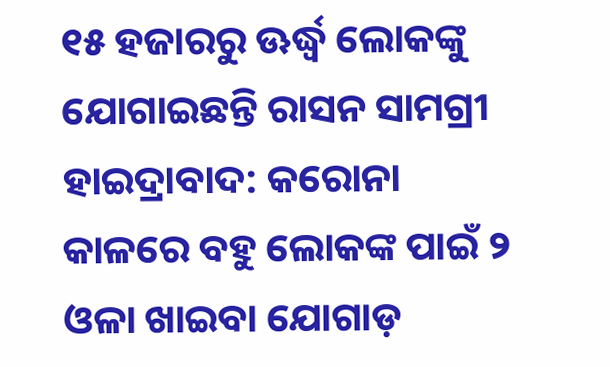୧୫ ହଜାରରୁ ଊର୍ଦ୍ଧ୍ୱ ଲୋକଙ୍କୁ ଯୋଗାଇଛନ୍ତି ରାସନ ସାମଗ୍ରୀ
ହାଇଦ୍ରାବାଦ: କରୋନା କାଳରେ ବହୁ ଲୋକଙ୍କ ପାଇଁ ୨ ଓଳା ଖାଇବା ଯୋଗାଡ଼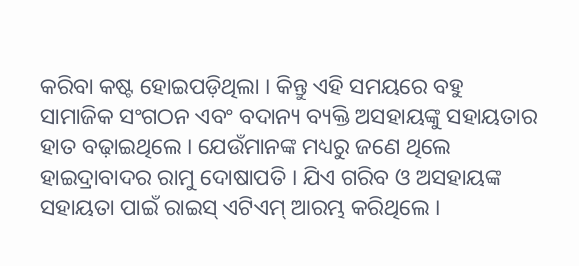କରିବା କଷ୍ଟ ହୋଇପଡ଼ିଥିଲା । କିନ୍ତୁ ଏହି ସମୟରେ ବହୁ ସାମାଜିକ ସଂଗଠନ ଏବଂ ବଦାନ୍ୟ ବ୍ୟକ୍ତି ଅସହାୟଙ୍କୁ ସହାୟତାର ହାତ ବଢ଼ାଇଥିଲେ । ଯେଉଁମାନଙ୍କ ମଧ୍ୟରୁ ଜଣେ ଥିଲେ ହାଇଦ୍ରାବାଦର ରାମୁ ଦୋଷାପତି । ଯିଏ ଗରିବ ଓ ଅସହାୟଙ୍କ ସହାୟତା ପାଇଁ ରାଇସ୍ ଏଟିଏମ୍ ଆରମ୍ଭ କରିଥିଲେ ।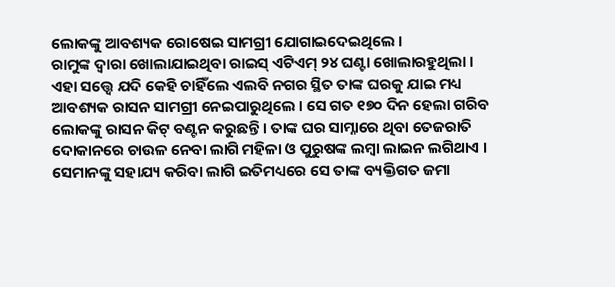ଲୋକଙ୍କୁ ଆବଶ୍ୟକ ରୋଷେଇ ସାମଗ୍ରୀ ଯୋଗାଇଦେଇଥିଲେ ।
ରାମୁଙ୍କ ଦ୍ୱାରା ଖୋଲାଯାଇଥିବା ରାଇସ୍ ଏଟିଏମ୍ ୨୪ ଘଣ୍ଟା ଖୋଲାରହୁଥିଲା । ଏହା ସତ୍ତ୍ୱେ ଯଦି କେହି ଚାହିଁଲେ ଏଲବି ନଗର ସ୍ଥିତ ତାଙ୍କ ଘରକୁ ଯାଇ ମଧ୍ୟ ଆବଶ୍ୟକ ରାସନ ସାମଗ୍ରୀ ନେଇପାରୁଥିଲେ । ସେ ଗତ ୧୭୦ ଦିନ ହେଲା ଗରିବ ଲୋକଙ୍କୁ ରାସନ କିଟ୍ ବଣ୍ଟନ କରୁଛନ୍ତି । ତାଙ୍କ ଘର ସାମ୍ନାରେ ଥିବା ତେଜରାତି ଦୋକାନରେ ଚାଉଳ ନେବା ଲାଗି ମହିଳା ଓ ପୁରୁଷଙ୍କ ଲମ୍ୱା ଲାଇନ ଲଗିଥାଏ । ସେମାନଙ୍କୁ ସହାଯ୍ୟ କରିବା ଲାଗି ଇତିମଧ୍ୟରେ ସେ ତାଙ୍କ ବ୍ୟକ୍ତିଗତ ଜମା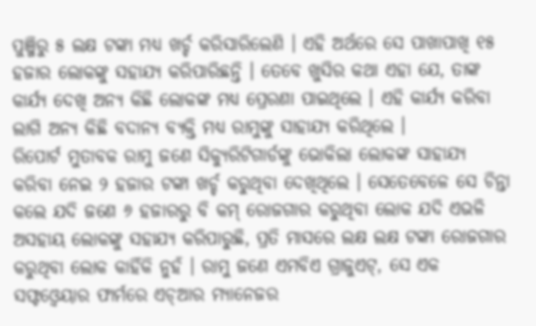ପୁଞ୍ଜିରୁ ୫ ଲକ୍ଷ ଟଙ୍କା ମଧ୍ୟ ଖର୍ଚ୍ଚ କରିସାରିଲେଣି । ଏହି ଅର୍ଥରେ ସେ ପାଖାପାଖି ୧୫ ହଜାର ଲୋକଙ୍କୁ ସହାଯ୍ୟ କରିପାରିଛନ୍ତି । ତେବେ ଖୁସିର କଥା ଏହା ଯେ, ତାଙ୍କ କାର୍ଯ୍ୟ ଦେଖି ଅନ୍ୟ କିଛି ଲୋକଙ୍କ ମଧ୍ୟ ପ୍ରେରଣା ପାଇଥିଲେ । ଏହି କାର୍ଯ୍ୟ କରିବା ଲାଗି ଅନ୍ୟ କିଛି ବଦାନ୍ୟ ବ୍ୟକ୍ତି ମଧ୍ୟ ରାମୁଙ୍କୁ ସାହାଯ୍ୟ କରିଥିଲେ ।
ରିପୋର୍ଟ ମୁତାବକ ରାମୁ ଜଣେ ସିକ୍ୟୁରିଟିଗାର୍ଡଙ୍କୁ ଭୋକିଲା ଲୋକଙ୍କ ସାହାଯ୍ୟ କରିବା ନେଇ ୨ ହଜାର ଟଙ୍କା ଖର୍ଚ୍ଚ କରୁଥିବା ଦେଖିଥିଲେ । ସେତେବେଳେ ସେ ଚିନ୍ତା କଲେ ଯଦି ଜଣେ ୬ ହଜାରରୁ ବି କମ୍ ରୋଜଗାର କରୁଥିବା ଲୋକ ଯଦି ଏଭଳି ଅସହାୟ ଲୋକଙ୍କୁ ସହାଯ୍ୟ କରିପାରୁଛି, ପ୍ରତି ମାସରେ ଲକ୍ଷ ଲକ୍ଷ ଟଙ୍କା ରୋଜଗାର କରୁଥିବା ଲୋକ କାହିଁକି ନୁହଁ । ରାମୁ ଜଣେ ଏମବିଏ ଗ୍ରାଜୁଏଟ୍, ସେ ଏକ ସଫ୍ଟଓ୍ୱେୟାର ଫାର୍ମରେ ଏଚ୍ଆର ମ୍ୟାନେଜର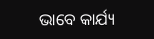ଭାବେ କାର୍ଯ୍ୟ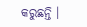କରୁଛନ୍ତି ।